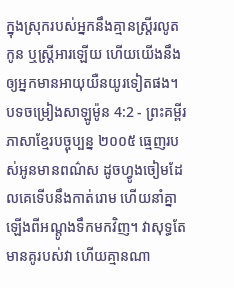ក្នុងស្រុករបស់អ្នកនឹងគ្មានស្ត្រីរលូតកូន ឬស្ត្រីអារឡើយ ហើយយើងនឹងឲ្យអ្នកមានអាយុយឺនយូរទៀតផង។
បទចម្រៀងសាឡូម៉ូន 4:2 - ព្រះគម្ពីរភាសាខ្មែរបច្ចុប្បន្ន ២០០៥ ធ្មេញរបស់អូនមានពណ៌ស ដូចហ្វូងចៀមដែលគេទើបនឹងកាត់រោម ហើយនាំគ្នាឡើងពីអណ្ដូងទឹកមកវិញ។ វាសុទ្ធតែមានគូរបស់វា ហើយគ្មានណា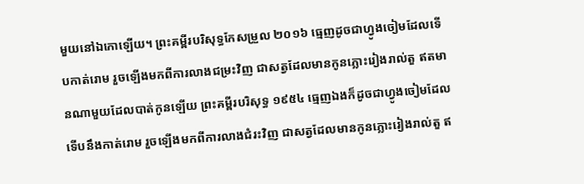មួយនៅឯកោឡើយ។ ព្រះគម្ពីរបរិសុទ្ធកែសម្រួល ២០១៦ ធ្មេញដូចជាហ្វូងចៀមដែលទើបកាត់រោម រួចឡើងមកពីការលាងជម្រះវិញ ជាសត្វដែលមានកូនភ្លោះរៀងរាល់តួ ឥតមានណាមួយដែលបាត់កូនឡើយ ព្រះគម្ពីរបរិសុទ្ធ ១៩៥៤ ធ្មេញឯងក៏ដូចជាហ្វូងចៀមដែលទើបនឹងកាត់រោម រួចឡើងមកពីការលាងជំរះវិញ ជាសត្វដែលមានកូនភ្លោះរៀងរាល់តួ ឥ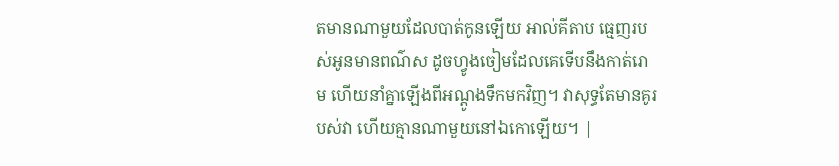តមានណាមួយដែលបាត់កូនឡើយ អាល់គីតាប ធ្មេញរបស់អូនមានពណ៌ស ដូចហ្វូងចៀមដែលគេទើបនឹងកាត់រោម ហើយនាំគ្នាឡើងពីអណ្ដូងទឹកមកវិញ។ វាសុទ្ធតែមានគូរបស់វា ហើយគ្មានណាមួយនៅឯកោឡើយ។ |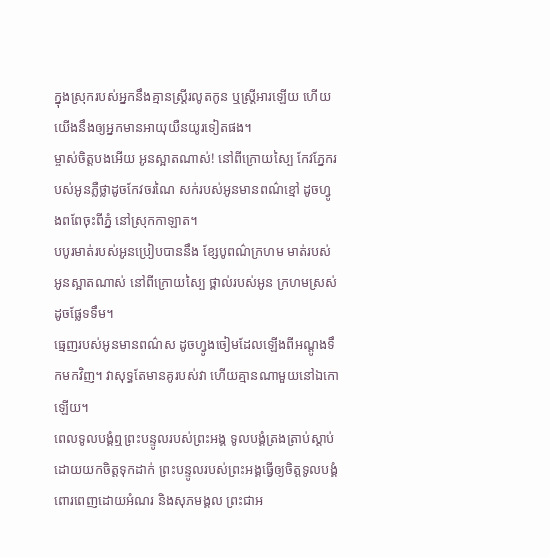ក្នុងស្រុករបស់អ្នកនឹងគ្មានស្ត្រីរលូតកូន ឬស្ត្រីអារឡើយ ហើយយើងនឹងឲ្យអ្នកមានអាយុយឺនយូរទៀតផង។
ម្ចាស់ចិត្តបងអើយ អូនស្អាតណាស់! នៅពីក្រោយស្បៃ កែវភ្នែករបស់អូនភ្លឺថ្លាដូចកែវចរណៃ សក់របស់អូនមានពណ៌ខ្មៅ ដូចហ្វូងពពែចុះពីភ្នំ នៅស្រុកកាឡាត។
បបូរមាត់របស់អូនប្រៀបបាននឹង ខ្សែបូពណ៌ក្រហម មាត់របស់អូនស្អាតណាស់ នៅពីក្រោយស្បៃ ថ្ពាល់របស់អូន ក្រហមស្រស់ដូចផ្លែទទឹម។
ធ្មេញរបស់អូនមានពណ៌ស ដូចហ្វូងចៀមដែលឡើងពីអណ្ដូងទឹកមកវិញ។ វាសុទ្ធតែមានគូរបស់វា ហើយគ្មានណាមួយនៅឯកោឡើយ។
ពេលទូលបង្គំឮព្រះបន្ទូលរបស់ព្រះអង្គ ទូលបង្គំត្រងត្រាប់ស្ដាប់ដោយយកចិត្តទុកដាក់ ព្រះបន្ទូលរបស់ព្រះអង្គធ្វើឲ្យចិត្តទូលបង្គំ ពោរពេញដោយអំណរ និងសុភមង្គល ព្រះជាអ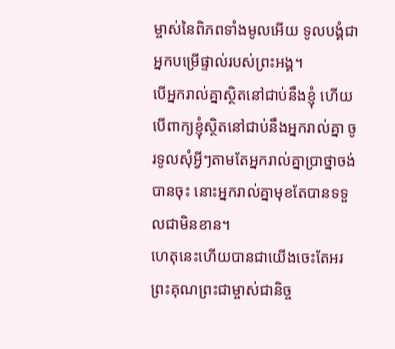ម្ចាស់នៃពិភពទាំងមូលអើយ ទូលបង្គំជាអ្នកបម្រើផ្ទាល់របស់ព្រះអង្គ។
បើអ្នករាល់គ្នាស្ថិតនៅជាប់នឹងខ្ញុំ ហើយបើពាក្យខ្ញុំស្ថិតនៅជាប់នឹងអ្នករាល់គ្នា ចូរទូលសុំអ្វីៗតាមតែអ្នករាល់គ្នាប្រាថ្នាចង់បានចុះ នោះអ្នករាល់គ្នាមុខតែបានទទួលជាមិនខាន។
ហេតុនេះហើយបានជាយើងចេះតែអរព្រះគុណព្រះជាម្ចាស់ជានិច្ច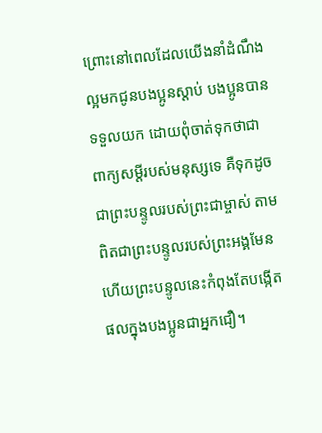ព្រោះនៅពេលដែលយើងនាំដំណឹងល្អមកជូនបងប្អូនស្ដាប់ បងប្អូនបានទទួលយក ដោយពុំចាត់ទុកថាជាពាក្យសម្ដីរបស់មនុស្សទេ គឺទុកដូចជាព្រះបន្ទូលរបស់ព្រះជាម្ចាស់ តាមពិតជាព្រះបន្ទូលរបស់ព្រះអង្គមែន ហើយព្រះបន្ទូលនេះកំពុងតែបង្កើតផលក្នុងបងប្អូនជាអ្នកជឿ។